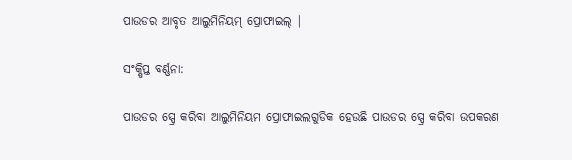ପାଉଡର ଆବୃତ ଆଲୁମିନିୟମ୍ ପ୍ରୋଫାଇଲ୍ |

ସଂକ୍ଷିପ୍ତ ବର୍ଣ୍ଣନା:

ପାଉଡର ସ୍ପ୍ରେ କରିବା ଆଲୁମିନିୟମ ପ୍ରୋଫାଇଲଗୁଡିକ ହେଉଛି ପାଉଡର ସ୍ପ୍ରେ କରିବା ଉପକରଣ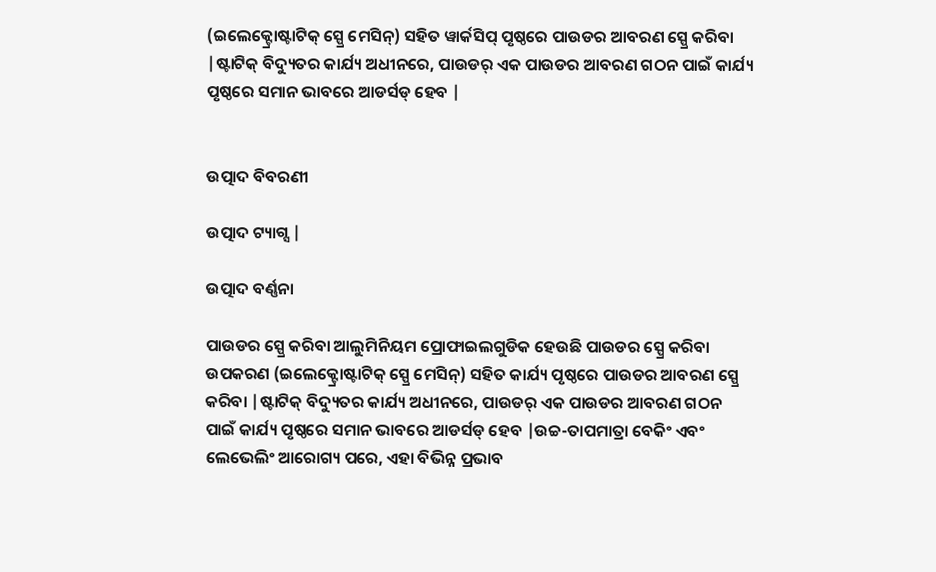(ଇଲେକ୍ଟ୍ରୋଷ୍ଟାଟିକ୍ ସ୍ପ୍ରେ ମେସିନ୍) ସହିତ ୱାର୍କସିପ୍ ପୃଷ୍ଠରେ ପାଉଡର ଆବରଣ ସ୍ପ୍ରେ କରିବା |ଷ୍ଟାଟିକ୍ ବିଦ୍ୟୁତର କାର୍ଯ୍ୟ ଅଧୀନରେ, ପାଉଡର୍ ଏକ ପାଉଡର ଆବରଣ ଗଠନ ପାଇଁ କାର୍ଯ୍ୟ ପୃଷ୍ଠରେ ସମାନ ଭାବରେ ଆଡର୍ସଡ୍ ହେବ |


ଉତ୍ପାଦ ବିବରଣୀ

ଉତ୍ପାଦ ଟ୍ୟାଗ୍ସ |

ଉତ୍ପାଦ ବର୍ଣ୍ଣନା

ପାଉଡର ସ୍ପ୍ରେ କରିବା ଆଲୁମିନିୟମ ପ୍ରୋଫାଇଲଗୁଡିକ ହେଉଛି ପାଉଡର ସ୍ପ୍ରେ କରିବା ଉପକରଣ (ଇଲେକ୍ଟ୍ରୋଷ୍ଟାଟିକ୍ ସ୍ପ୍ରେ ମେସିନ୍) ସହିତ କାର୍ଯ୍ୟ ପୃଷ୍ଠରେ ପାଉଡର ଆବରଣ ସ୍ପ୍ରେ କରିବା |ଷ୍ଟାଟିକ୍ ବିଦ୍ୟୁତର କାର୍ଯ୍ୟ ଅଧୀନରେ, ପାଉଡର୍ ଏକ ପାଉଡର ଆବରଣ ଗଠନ ପାଇଁ କାର୍ଯ୍ୟ ପୃଷ୍ଠରେ ସମାନ ଭାବରେ ଆଡର୍ସଡ୍ ହେବ |ଉଚ୍ଚ-ତାପମାତ୍ରା ବେକିଂ ଏବଂ ଲେଭେଲିଂ ଆରୋଗ୍ୟ ପରେ, ଏହା ବିଭିନ୍ନ ପ୍ରଭାବ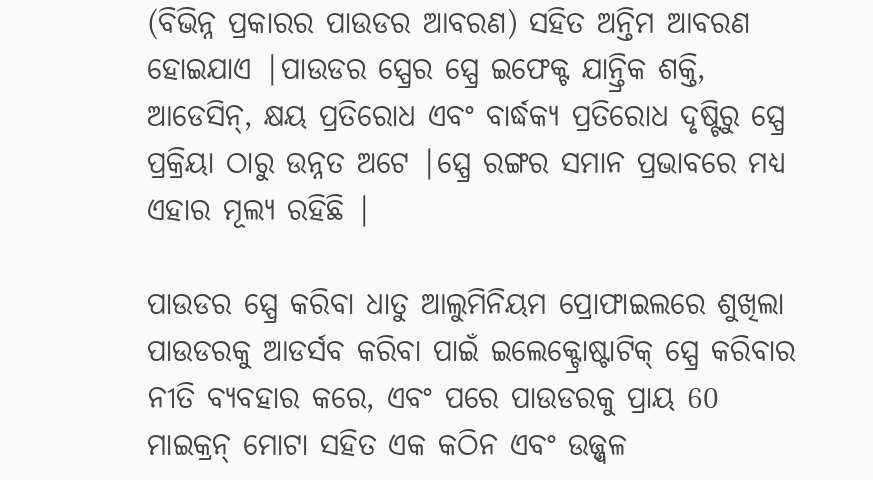(ବିଭିନ୍ନ ପ୍ରକାରର ପାଉଡର ଆବରଣ) ସହିତ ଅନ୍ତିମ ଆବରଣ ହୋଇଯାଏ |ପାଉଡର ସ୍ପ୍ରେର ସ୍ପ୍ରେ ଇଫେକ୍ଟ ଯାନ୍ତ୍ରିକ ଶକ୍ତି, ଆଡେସିନ୍, କ୍ଷୟ ପ୍ରତିରୋଧ ଏବଂ ବାର୍ଦ୍ଧକ୍ୟ ପ୍ରତିରୋଧ ଦୃଷ୍ଟିରୁ ସ୍ପ୍ରେ ପ୍ରକ୍ରିୟା ଠାରୁ ଉନ୍ନତ ଅଟେ |ସ୍ପ୍ରେ ରଙ୍ଗର ସମାନ ପ୍ରଭାବରେ ମଧ୍ୟ ଏହାର ମୂଲ୍ୟ ରହିଛି |

ପାଉଡର ସ୍ପ୍ରେ କରିବା ଧାତୁ ଆଲୁମିନିୟମ ପ୍ରୋଫାଇଲରେ ଶୁଖିଲା ପାଉଡରକୁ ଆଡର୍ସବ କରିବା ପାଇଁ ଇଲେକ୍ଟ୍ରୋଷ୍ଟାଟିକ୍ ସ୍ପ୍ରେ କରିବାର ନୀତି ବ୍ୟବହାର କରେ, ଏବଂ ପରେ ପାଉଡରକୁ ପ୍ରାୟ 60 ମାଇକ୍ରନ୍ ମୋଟା ସହିତ ଏକ କଠିନ ଏବଂ ଉଜ୍ଜ୍ୱଳ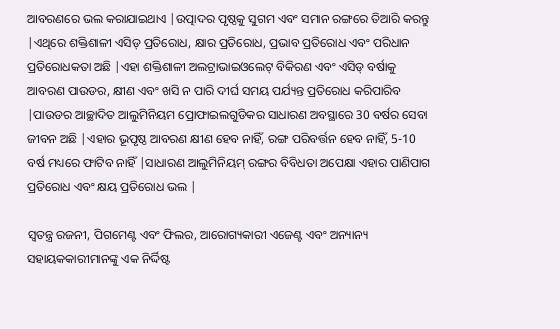ଆବରଣରେ ଭଲ କରାଯାଇଥାଏ |ଉତ୍ପାଦର ପୃଷ୍ଠକୁ ସୁଗମ ଏବଂ ସମାନ ରଙ୍ଗରେ ତିଆରି କରନ୍ତୁ |ଏଥିରେ ଶକ୍ତିଶାଳୀ ଏସିଡ୍ ପ୍ରତିରୋଧ, କ୍ଷାର ପ୍ରତିରୋଧ, ପ୍ରଭାବ ପ୍ରତିରୋଧ ଏବଂ ପରିଧାନ ପ୍ରତିରୋଧକତା ଅଛି |ଏହା ଶକ୍ତିଶାଳୀ ଅଲଟ୍ରାଭାଇଓଲେଟ୍ ବିକିରଣ ଏବଂ ଏସିଡ୍ ବର୍ଷାକୁ ଆବରଣ ପାଉଡର, କ୍ଷୀଣ ଏବଂ ଖସି ନ ପାରି ଦୀର୍ଘ ସମୟ ପର୍ଯ୍ୟନ୍ତ ପ୍ରତିରୋଧ କରିପାରିବ |ପାଉଡର ଆଚ୍ଛାଦିତ ଆଲୁମିନିୟମ ପ୍ରୋଫାଇଲଗୁଡିକର ସାଧାରଣ ଅବସ୍ଥାରେ 30 ବର୍ଷର ସେବା ଜୀବନ ଅଛି |ଏହାର ଭୂପୃଷ୍ଠ ଆବରଣ କ୍ଷୀଣ ହେବ ନାହିଁ, ରଙ୍ଗ ପରିବର୍ତ୍ତନ ହେବ ନାହିଁ, 5-10 ବର୍ଷ ମଧ୍ୟରେ ଫାଟିବ ନାହିଁ |ସାଧାରଣ ଆଲୁମିନିୟମ୍ ରଙ୍ଗର ବିବିଧତା ଅପେକ୍ଷା ଏହାର ପାଣିପାଗ ପ୍ରତିରୋଧ ଏବଂ କ୍ଷୟ ପ୍ରତିରୋଧ ଭଲ |

ସ୍ୱତନ୍ତ୍ର ରଜନୀ, ପିଗମେଣ୍ଟ ଏବଂ ଫିଲର, ଆରୋଗ୍ୟକାରୀ ଏଜେଣ୍ଟ ଏବଂ ଅନ୍ୟାନ୍ୟ ସହାୟକକାରୀମାନଙ୍କୁ ଏକ ନିର୍ଦ୍ଦିଷ୍ଟ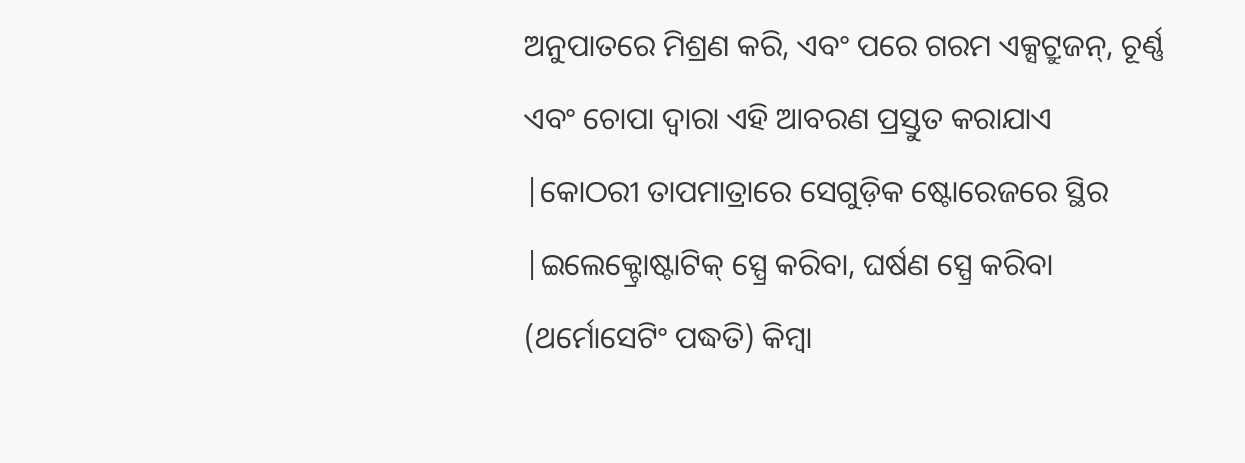ଅନୁପାତରେ ମିଶ୍ରଣ କରି, ଏବଂ ପରେ ଗରମ ଏକ୍ସଟ୍ରୁଜନ୍, ଚୂର୍ଣ୍ଣ ଏବଂ ଚୋପା ଦ୍ୱାରା ଏହି ଆବରଣ ପ୍ରସ୍ତୁତ କରାଯାଏ |କୋଠରୀ ତାପମାତ୍ରାରେ ସେଗୁଡ଼ିକ ଷ୍ଟୋରେଜରେ ସ୍ଥିର |ଇଲେକ୍ଟ୍ରୋଷ୍ଟାଟିକ୍ ସ୍ପ୍ରେ କରିବା, ଘର୍ଷଣ ସ୍ପ୍ରେ କରିବା (ଥର୍ମୋସେଟିଂ ପଦ୍ଧତି) କିମ୍ବା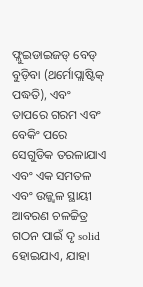ଫ୍ଲୁଇଡାଇଜଡ୍ ବେଡ୍ ବୁଡ଼ିବା (ଥର୍ମୋପ୍ଲାଷ୍ଟିକ୍ ପଦ୍ଧତି), ଏବଂ ତାପରେ ଗରମ ଏବଂ ବେକିଂ ପରେ ସେଗୁଡିକ ତରଳାଯାଏ ଏବଂ ଏକ ସମତଳ ଏବଂ ଉଜ୍ଜ୍ୱଳ ସ୍ଥାୟୀ ଆବରଣ ଚଳଚ୍ଚିତ୍ର ଗଠନ ପାଇଁ ଦୃ solid ହୋଇଯାଏ, ଯାହା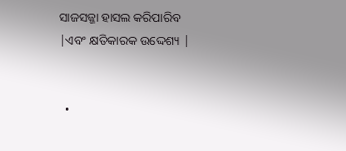ସାଜସଜ୍ଜା ହାସଲ କରିପାରିବ |ଏବଂ କ୍ଷତିକାରକ ଉଦ୍ଦେଶ୍ୟ |


  •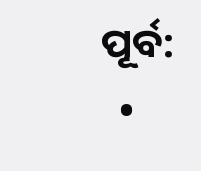ପୂର୍ବ:
  •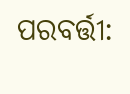ପରବର୍ତ୍ତୀ: